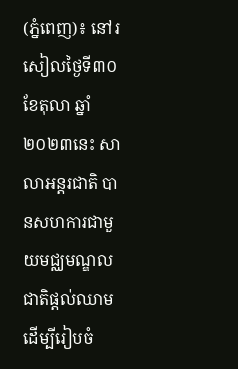(ភ្នំពេញ)៖ នៅរសៀលថ្ងៃទី៣០ ខែតុលា ឆ្នាំ២០២៣នេះ សាលាអន្តរជាតិ បានសហការជាមួយមជ្ឈមណ្ឌល ជាតិផ្ដល់ឈាមដើម្បីរៀបចំ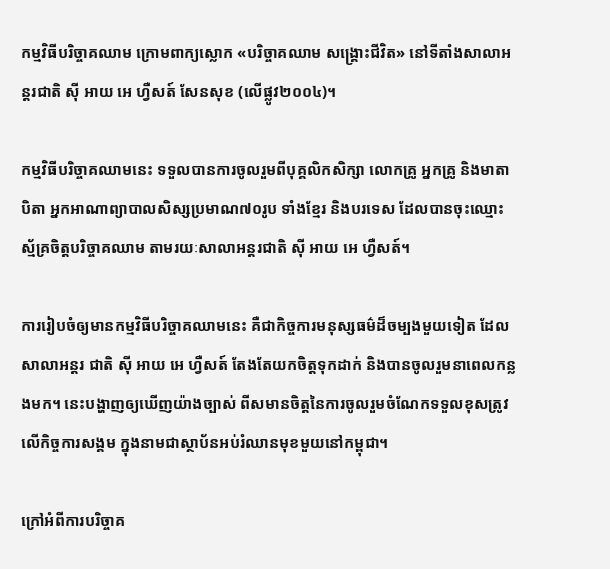កម្មវិធីបរិច្ចាគឈាម ក្រោមពាក្យស្លោក «បរិច្ចាគឈាម សង្គ្រោះជីវិត» នៅទីតាំងសាលាអន្តរជាតិ ស៊ី អាយ អេ ហ្វឺសត៍ សែនសុខ (លើផ្លូវ២០០៤)។

កម្មវិធីបរិច្ចាគឈាមនេះ ទទួលបានការចូលរួមពីបុគ្គលិកសិក្សា លោកគ្រូ អ្នកគ្រូ និងមាតាបិតា អ្នកអាណាព្យាបាលសិស្សប្រមាណ៧០រូប ទាំងខ្មែរ និងបរទេស ដែលបានចុះឈ្មោះស្ម័គ្រចិត្តបរិច្ចាគឈាម តាមរយៈសាលាអន្តរជាតិ ស៊ី អាយ អេ ហ្វឺសត៍។

ការរៀបចំឲ្យមានកម្មវិធីបរិច្ចាគឈាមនេះ គឺជាកិច្ចការមនុស្សធម៌ដ៏ចម្បងមួយទៀត ដែលសាលាអន្តរ ជាតិ ស៊ី អាយ អេ ហ្វឺសត៍ តែងតែយកចិត្តទុកដាក់ និងបានចូលរួមនាពេលកន្លងមក។ នេះបង្ហាញឲ្យឃើញយ៉ាងច្បាស់ ពីសមានចិត្តនៃការចូលរួមចំណែកទទួលខុសត្រូវ លើកិច្ចការសង្គម ក្នុងនាមជាស្ថាប័នអប់រំឈានមុខមួយនៅកម្ពុជា។

ក្រៅអំពីការបរិច្ចាគ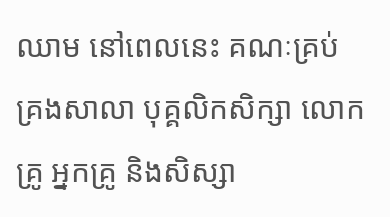ឈាម នៅពេលនេះ គណៈគ្រប់គ្រងសាលា បុគ្គលិកសិក្សា លោកគ្រូ អ្នកគ្រូ និងសិស្សា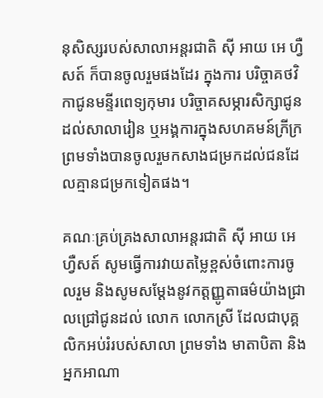នុសិស្សរបស់សាលាអន្តរជាតិ ស៊ី អាយ អេ ហ្វឺសត៍ ក៏បានចូលរួមផងដែរ ក្នុងការ បរិច្ចាគថវិកាជូនមន្ទីរពេទ្យកុមារ បរិច្ចាគសម្ភារសិក្សាជូនដល់សាលារៀន ឬអង្គការក្នុងសហគមន៍ក្រីក្រ ព្រមទាំងបានចូលរួមកសាងជម្រកដល់ជនដែលគ្មានជម្រកទៀតផង។

គណៈគ្រប់គ្រងសាលាអន្តរជាតិ ស៊ី អាយ អេ ហ្វឺសត៍ សូមធ្វើការវាយតម្លៃខ្ពស់ចំពោះការចូលរួម និងសូមសម្ដែងនូវកត្តញ្ញូតាធម៌យ៉ាងជ្រាលជ្រៅជូនដល់ លោក លោកស្រី ដែលជាបុគ្គលិកអប់រំរបស់សាលា ព្រមទាំង មាតាបិតា និងអ្នកអាណា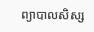ព្យាបាលសិស្ស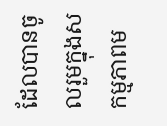ដែលបានចូលរួមក្នុងសកម្មភាពម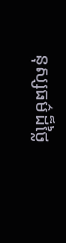នុស្សធម៌ដ៏ថ្លៃ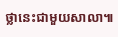ថ្លានេះជាមួយសាលា៕